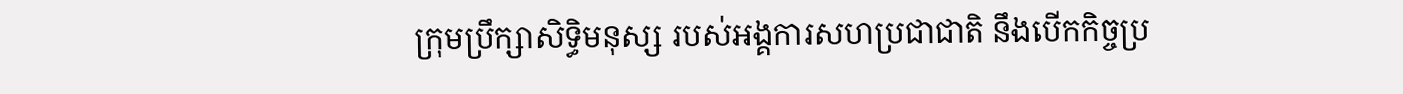ក្រុមប្រឹក្សាសិទ្ធិមនុស្ស របស់អង្គការសហប្រជាជាតិ នឹងបើកកិច្ចប្រ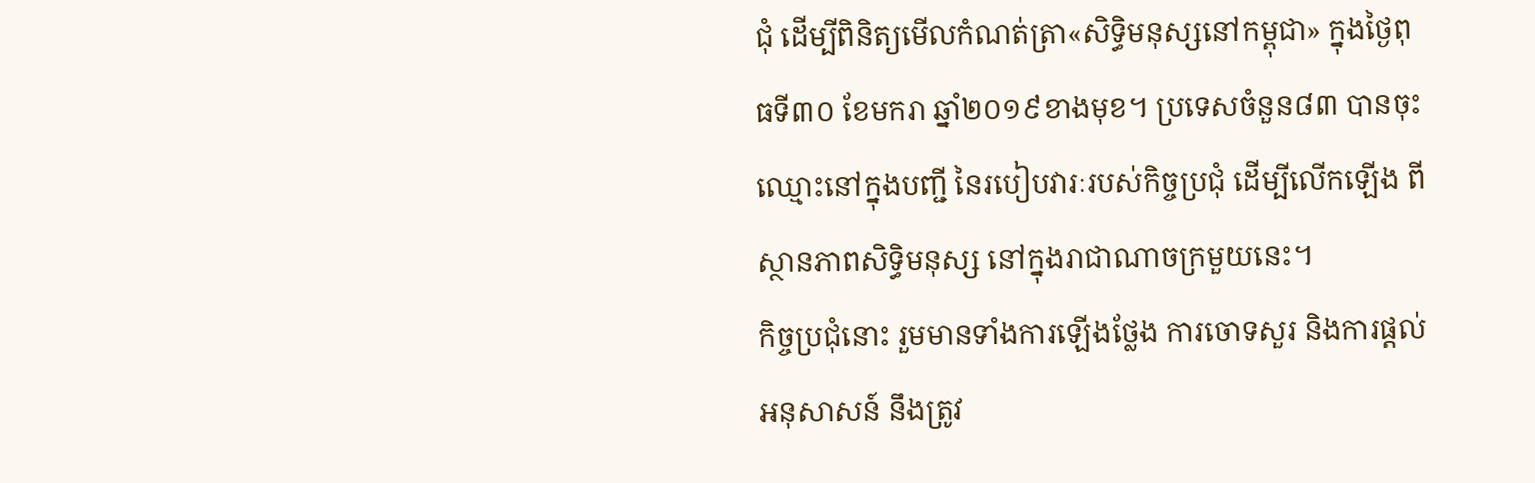ជុំ ដើម្បីពិនិត្យមើលកំណត់ត្រា«សិទ្ធិមនុស្សនៅកម្ពុជា» ក្នុងថ្ងៃពុធទី៣០ ខែមករា ឆ្នាំ២០១៩ខាងមុខ។ ប្រទេសចំនួន៨៣ បានចុះឈ្មោះនៅក្នុងបញ្ជី នៃរបៀបវារៈរបស់កិច្ចប្រជុំ ដើម្បីលើកឡើង ពីស្ថានភាពសិទ្ធិមនុស្ស នៅក្នុងរាជាណាចក្រមួយនេះ។
កិច្ចប្រជុំនោះ រួមមានទាំងការឡើងថ្លែង ការចោទសួរ និងការផ្ដល់អនុសាសន៍ នឹងត្រូវ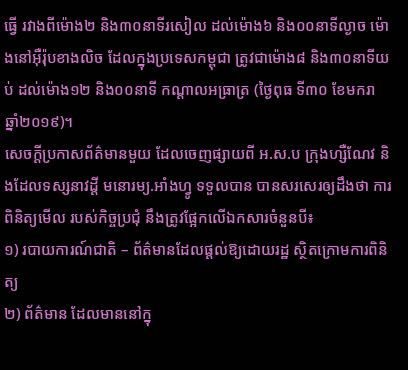ធ្វើ រវាងពីម៉ោង២ និង៣០នាទីរសៀល ដល់ម៉ោង៦ និង០០នាទីល្ងាច ម៉ោងនៅអ៊ឺរ៉ុបខាងលិច ដែលក្នុងប្រទេសកម្ពុជា ត្រូវជាម៉ោង៨ និង៣០នាទីយប់ ដល់ម៉ោង១២ និង០០នាទី កណ្តាលអធ្រាត្រ (ថ្ងៃពុធ ទី៣០ ខែមករា ឆ្នាំ២០១៩)។
សេចក្ដីប្រកាសព័ត៌មានមួយ ដែលចេញផ្សាយពី អ.ស.ប ក្រុងហ្សឺណែវ និងដែលទស្សនាវដ្ដី មនោរម្យ.អាំងហ្វូ ទទួលបាន បានសរសេរឲ្យដឹងថា ការពិនិត្យមើល របស់កិច្ចប្រជុំ នឹងត្រូវផ្អែកលើឯកសារចំនួនបី៖
១) របាយការណ៍ជាតិ – ព័ត៌មានដែលផ្តល់ឱ្យដោយរដ្ឋ ស្ថិតក្រោមការពិនិត្យ
២) ព័ត៌មាន ដែលមាននៅក្នុ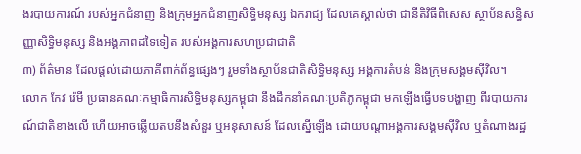ងរបាយការណ៍ របស់អ្នកជំនាញ និងក្រុមអ្នកជំនាញសិទ្ធិមនុស្ស ឯករាជ្យ ដែលគេស្គាល់ថា ជានីតិវិធីពិសេស ស្ថាប័នសន្ធិសញ្ញាសិទ្ធិមនុស្ស និងអង្គភាពដទៃទៀត របស់អង្គការសហប្រជាជាតិ
៣) ព័ត៌មាន ដែលផ្តល់ដោយភាគីពាក់ព័ន្ធផ្សេងៗ រួមទាំងស្ថាប័នជាតិសិទ្ធិមនុស្ស អង្គការតំបន់ និងក្រុមសង្គមស៊ីវិល។
លោក កែវ រ៉េមី ប្រធានគណៈកម្មាធិការសិទ្ធិមនុស្សកម្ពុជា នឹងដឹកនាំគណៈប្រតិភូកម្ពុជា មកឡើងធ្វើបទបង្ហាញ ពីរបាយការណ៍ជាតិខាងលើ ហើយអាចឆ្លើយតបនឹងសំនួរ ឬអនុសាសន៍ ដែលស្នើឡើង ដោយបណ្ដាអង្គការសង្គមស៊ីវិល ឬតំណាងរដ្ឋ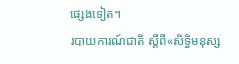ផ្សេងទៀត។
របាយការណ៍ជាតិ ស្ដីពី«សិទ្ធិមនុស្ស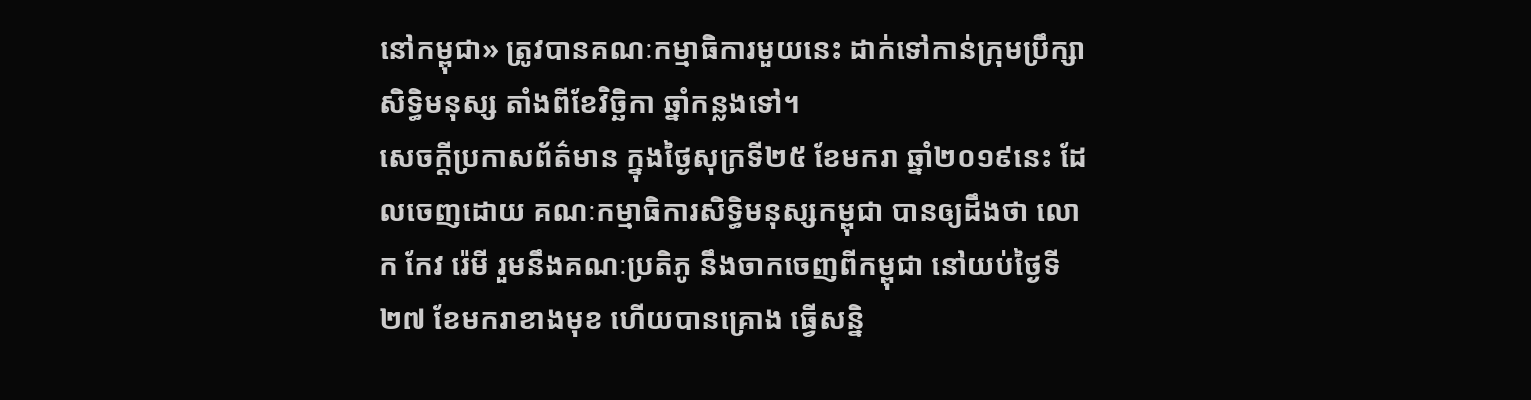នៅកម្ពុជា» ត្រូវបានគណៈកម្មាធិការមួយនេះ ដាក់ទៅកាន់ក្រុមប្រឹក្សាសិទ្ធិមនុស្ស តាំងពីខែវិច្ឆិកា ឆ្នាំកន្លងទៅ។
សេចក្ដីប្រកាសព័ត៌មាន ក្នុងថ្ងៃសុក្រទី២៥ ខែមករា ឆ្នាំ២០១៩នេះ ដែលចេញដោយ គណៈកម្មាធិការសិទ្ធិមនុស្សកម្ពុជា បានឲ្យដឹងថា លោក កែវ រ៉េមី រួមនឹងគណៈប្រតិភូ នឹងចាកចេញពីកម្ពុជា នៅយប់ថ្ងៃទី២៧ ខែមករាខាងមុខ ហើយបានគ្រោង ធ្វើសន្និ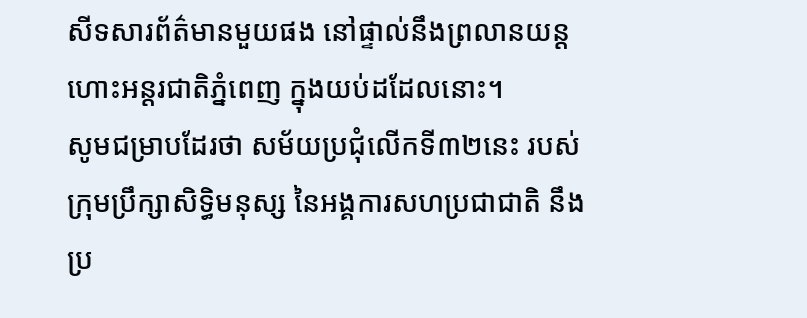សីទសារព័ត៌មានមួយផង នៅផ្ទាល់នឹងព្រលានយន្ដហោះអន្តរជាតិភ្នំពេញ ក្នុងយប់ដដែលនោះ។
សូមជម្រាបដែរថា សម័យប្រជុំលើកទី៣២នេះ របស់ក្រុមប្រឹក្សាសិទ្ធិមនុស្ស នៃអង្គការសហប្រជាជាតិ នឹងប្រ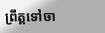ព្រឹត្តទៅចា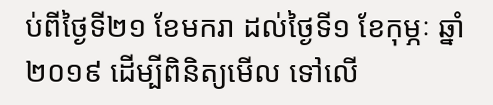ប់ពីថ្ងៃទី២១ ខែមករា ដល់ថ្ងៃទី១ ខែកុម្ភៈ ឆ្នាំ២០១៩ ដើម្បីពិនិត្យមើល ទៅលើ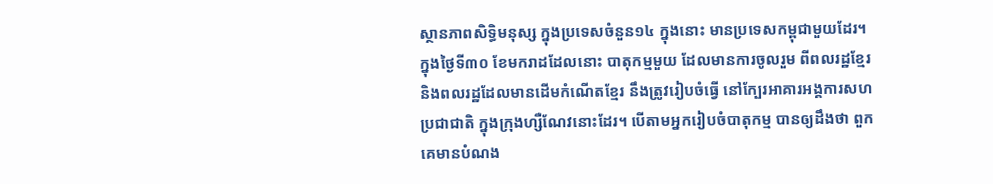ស្ថានភាពសិទ្ធិមនុស្ស ក្នុងប្រទេសចំនួន១៤ ក្នុងនោះ មានប្រទេសកម្ពុជាមួយដែរ។
ក្នុងថ្ងៃទី៣០ ខែមករាដដែលនោះ បាតុកម្មមួយ ដែលមានការចូលរួម ពីពលរដ្ឋខ្មែរ និងពលរដ្ឋដែលមានដើមកំណើតខ្មែរ នឹងត្រូវរៀបចំធ្វើ នៅក្បែរអាគារអង្គការសហប្រជាជាតិ ក្នុងក្រុងហ្សឺណែវនោះដែរ។ បើតាមអ្នករៀបចំបាតុកម្ម បានឲ្យដឹងថា ពួកគេមានបំណង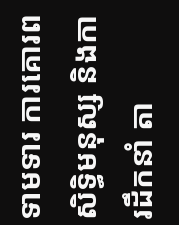ទាមទារ ការគោរពសិទ្ធិមនុស្ស និងការដឹកនាំ តា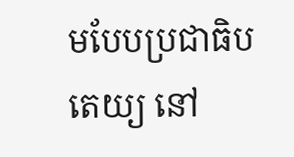មបែបប្រជាធិបតេយ្យ នៅ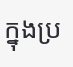ក្នុងប្រ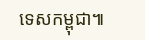ទេសកម្ពុជា៕